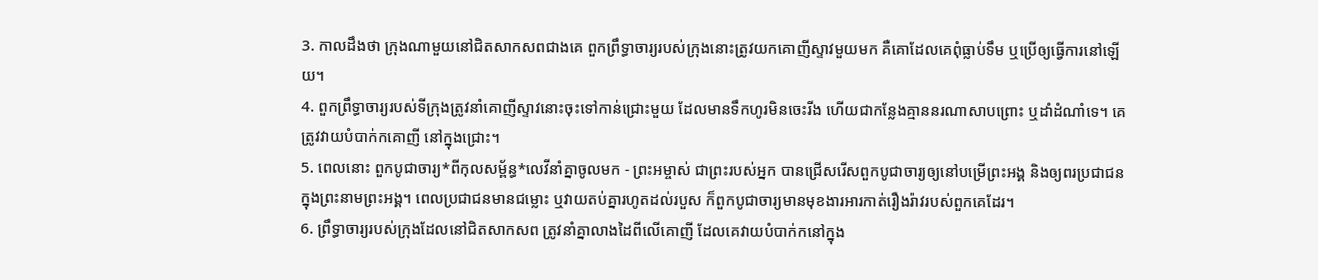3. កាលដឹងថា ក្រុងណាមួយនៅជិតសាកសពជាងគេ ពួកព្រឹទ្ធាចារ្យរបស់ក្រុងនោះត្រូវយកគោញីស្ទាវមួយមក គឺគោដែលគេពុំធ្លាប់ទឹម ឬប្រើឲ្យធ្វើការនៅឡើយ។
4. ពួកព្រឹទ្ធាចារ្យរបស់ទីក្រុងត្រូវនាំគោញីស្ទាវនោះចុះទៅកាន់ជ្រោះមួយ ដែលមានទឹកហូរមិនចេះរីង ហើយជាកន្លែងគ្មាននរណាសាបព្រោះ ឬដាំដំណាំទេ។ គេត្រូវវាយបំបាក់កគោញី នៅក្នុងជ្រោះ។
5. ពេលនោះ ពួកបូជាចារ្យ*ពីកុលសម្ព័ន្ធ*លេវីនាំគ្នាចូលមក - ព្រះអម្ចាស់ ជាព្រះរបស់អ្នក បានជ្រើសរើសពួកបូជាចារ្យឲ្យនៅបម្រើព្រះអង្គ និងឲ្យពរប្រជាជន ក្នុងព្រះនាមព្រះអង្គ។ ពេលប្រជាជនមានជម្លោះ ឬវាយតប់គ្នារហូតដល់របួស ក៏ពួកបូជាចារ្យមានមុខងារអារកាត់រឿងរ៉ាវរបស់ពួកគេដែរ។
6. ព្រឹទ្ធាចារ្យរបស់ក្រុងដែលនៅជិតសាកសព ត្រូវនាំគ្នាលាងដៃពីលើគោញី ដែលគេវាយបំបាក់កនៅក្នុង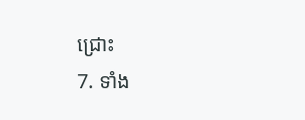ជ្រោះ
7. ទាំង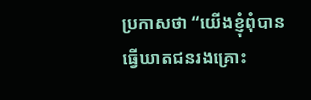ប្រកាសថា “យើងខ្ញុំពុំបានធ្វើឃាតជនរងគ្រោះ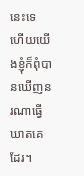នេះទេ ហើយយើងខ្ញុំក៏ពុំបានឃើញនរណាធ្វើឃាតគេដែរ។